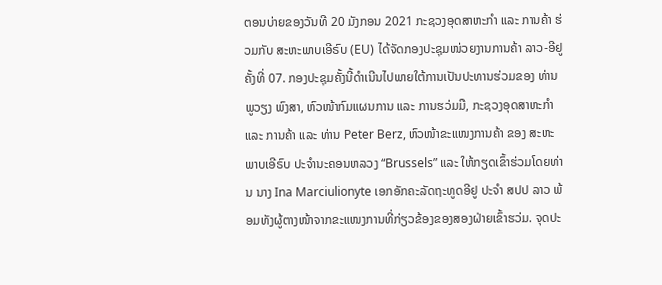ຕອນບ່າຍຂອງວັນທີ 20 ມັງກອນ 2021 ກະຊວງອຸດສາຫະກຳ ແລະ ການຄ້າ ຮ່ວມກັບ ສະຫະພາບເອີຣົບ (EU) ໄດ້ຈັດກອງປະຊຸມໜ່ວຍງານການຄ້າ ລາວ-ອີຢູ ຄັ້ງທີ່ 07. ກອງປະຊຸມຄັ້ງນີ້ດຳເນີນໄປພາຍໃຕ້ການເປັນປະທານຮ່ວມຂອງ ທ່ານ ພູວຽງ ພົງສາ, ຫົວໜ້າກົມແຜນການ ແລະ ການຮວ່ມມື, ກະຊວງອຸດສາຫະກຳ ແລະ ການຄ້າ ແລະ ທ່ານ Peter Berz, ຫົວໜ້າຂະແໜງການຄ້າ ຂອງ ສະຫະພາບເອີຣົບ ປະຈຳນະຄອນຫລວງ “Brussels” ແລະ ໃຫ້ກຽດເຂົ້າຮ່ວມໂດຍທ່ານ ນາງ Ina Marciulionyte ເອກອັກຄະລັດຖະທູດອີຢູ ປະຈຳ ສປປ ລາວ ພ້ອມທັງຜູ້ຕາງໜ້າຈາກຂະແໜງການທີ່ກ່ຽວຂ້ອງຂອງສອງຝ່າຍເຂົ້າຮວ່ມ. ຈຸດປະ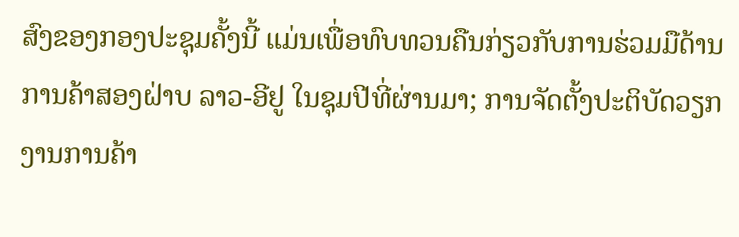ສົງຂອງກອງປະຊຸມຄັ້ງນີ້ ແມ່ນເພື່ອທົບທວນຄືນກ່ຽວກັບການຮ່ວມມືດ້ານການຄ້າສອງຝ່າບ ລາວ-ອີຢູ ໃນຊຸມປີທີ່ຜ່ານມາ; ການຈັດຕັ້ງປະຕິບັດວຽກງານການຄ້າ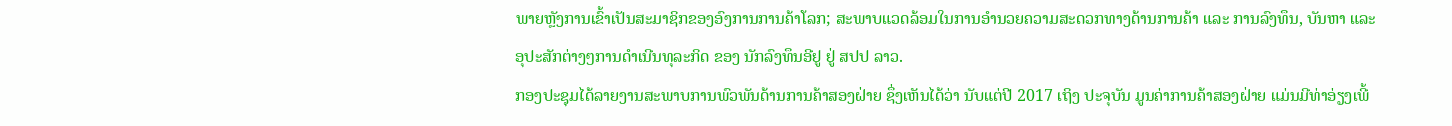ພາຍຫຼັງການເຂົ້າເປັນສະມາຊິກຂອງອົງການການຄ້າໂລກ; ສະພາບແວດລ້ອມໃນການອຳນວຍຄວາມສະດວກທາງດ້ານການຄ້າ ແລະ ການລົງທຶນ, ບັນຫາ ແລະ ອຸປະສັກຕ່າງໆການດຳເນີນທຸລະກິດ ຂອງ ນັກລົງທຶນອີຢູ ຢູ່ ສປປ ລາວ.
ກອງປະຊຸມໄດ້ລາຍງານສະພາບການພົວພັນດ້ານການຄ້າສອງຝ່າຍ ຊຶ່ງເຫັນໄດ້ວ່າ ນັບແຕ່ປີ 2017 ເຖິງ ປະຈຸບັນ ມູນຄ່າການຄ້າສອງຝ່າຍ ແມ່ນມີທ່າອ່ຽງເພີ້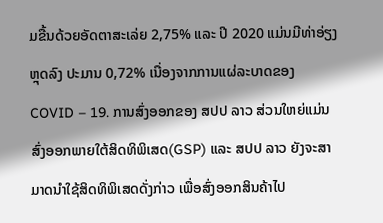ມຂື້ນດ້ວຍອັດຕາສະເລ່ຍ 2,75% ແລະ ປີ 2020 ແມ່ນມີທ່າອ່ຽງຫຼຸດລົງ ປະມານ 0,72% ເນື່ອງຈາກການແຜ່ລະບາດຂອງ COVID – 19. ການສົ່ງອອກຂອງ ສປປ ລາວ ສ່ວນໃຫຍ່ແມ່ນ ສົ່ງອອກພາຍໃຕ້ສິດທິພິເສດ(GSP) ແລະ ສປປ ລາວ ຍັງຈະສາມາດນຳໃຊ້ສິດທິພິເສດດັ່ງກ່າວ ເພື່ອສົ່ງອອກສິນຄ້າໄປ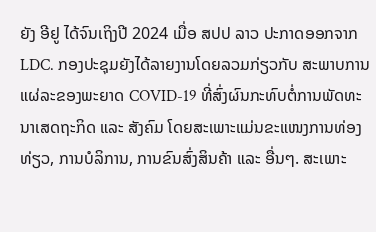ຍັງ ອີຢູ ໄດ້ຈົນເຖິງປີ 2024 ເມື່ອ ສປປ ລາວ ປະກາດອອກຈາກ LDC. ກອງປະຊຸມຍັງໄດ້ລາຍງານໂດຍລວມກ່ຽວກັບ ສະພາບການແຜ່ລະຂອງພະຍາດ COVID-19 ທີ່ສົ່ງຜົນກະທົບຕໍ່ການພັດທະນາເສດຖະກິດ ແລະ ສັງຄົມ ໂດຍສະເພາະແມ່ນຂະແໜງການທ່ອງທ່ຽວ, ການບໍລິການ, ການຂົນສົ່ງສິນຄ້າ ແລະ ອື່ນໆ. ສະເພາະ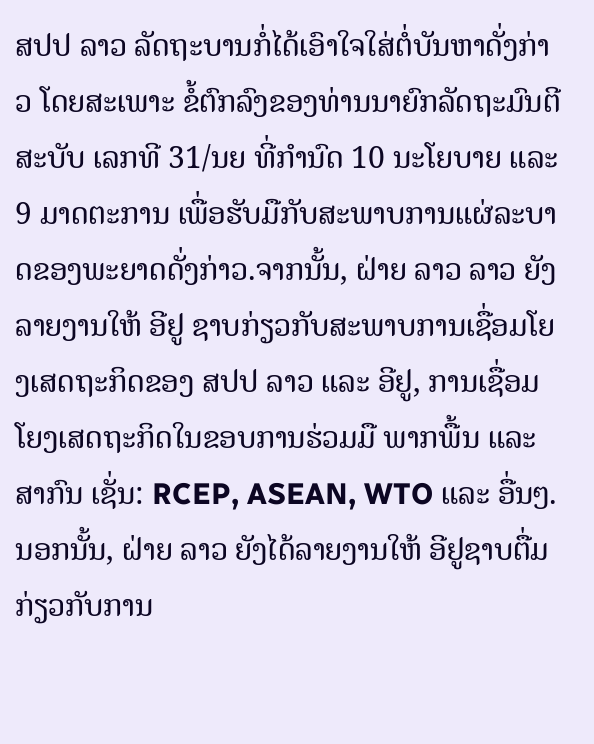ສປປ ລາວ ລັດຖະບານກໍ່ໄດ້ເອົາໃຈໃສ່ຕໍ່ບັນຫາດັ່ງກ່າວ ໂດຍສະເພາະ ຂໍ້ຕົກລົງຂອງທ່ານນາຍົກລັດຖະມົນຕີ ສະບັບ ເລກທີ 31/ນຍ ທີ່ກຳນົດ 10 ນະໂຍບາຍ ແລະ 9 ມາດຕະການ ເພື່ອຮັບມືກັບສະພາບການແຜ່ລະບາດຂອງພະຍາດດັ່ງກ່າວ.ຈາກນັ້ນ, ຝ່າຍ ລາວ ລາວ ຍັງລາຍງານໃຫ້ ອີຢູ ຊາບກ່ຽວກັບສະພາບການເຊື່ອມໂຍງເສດຖະກິດຂອງ ສປປ ລາວ ແລະ ອີຢູ, ການເຊື່ອມໂຍງເສດຖະກິດໃນຂອບການຮ່ວມມື ພາກພື້ນ ແລະ ສາກົນ ເຊັ່ນ: RCEP, ASEAN, WTO ແລະ ອື່ນໆ.
ນອກນັ້ນ, ຝ່າຍ ລາວ ຍັງໄດ້ລາຍງານໃຫ້ ອີຢູຊາບຕື່ມ ກ່ຽວກັບການ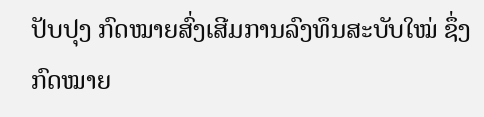ປັບປຸງ ກົດໝາຍສົ່ງເສີມການລົງທຶນສະບັບໃໝ່ ຊຶ່ງກົດໝາຍ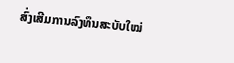ສົ່ງເສີມການລົງທຶນສະບັບໃໝ່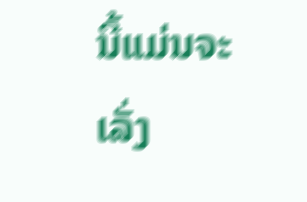ນີ້ແມ່ນຈະເລັ່ງ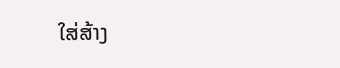ໃສ່ສ້າງ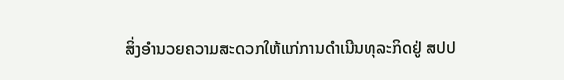ສິ່ງອຳນວຍຄວາມສະດວກໃຫ້ແກ່ການດຳເນີນທຸລະກິດຢູ່ ສປປ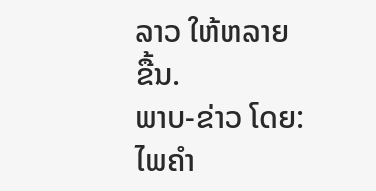ລາວ ໃຫ້ຫລາຍຂື້ນ.
ພາບ-ຂ່າວ ໂດຍ: ໄພຄຳ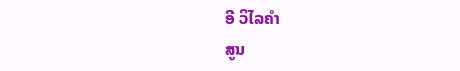ອີ ວິໄລຄຳ
ສູນ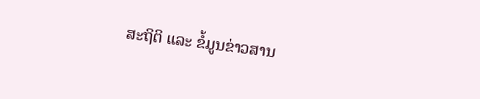ສະຖິຕິ ແລະ ຂໍ້ມູນຂ່າວສານ